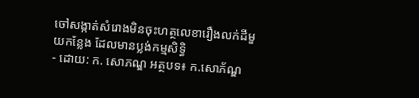ចៅសង្កាត់សំរោងមិនចុះហត្ថលេខារឿងលក់ដីមួយកន្លែង ដែលមានប្លង់កម្មសិទ្ធិ
- ដោយ: ក. សោភណ្ឌ អត្ថបទ៖ ក.សោភ័ណ្ឌ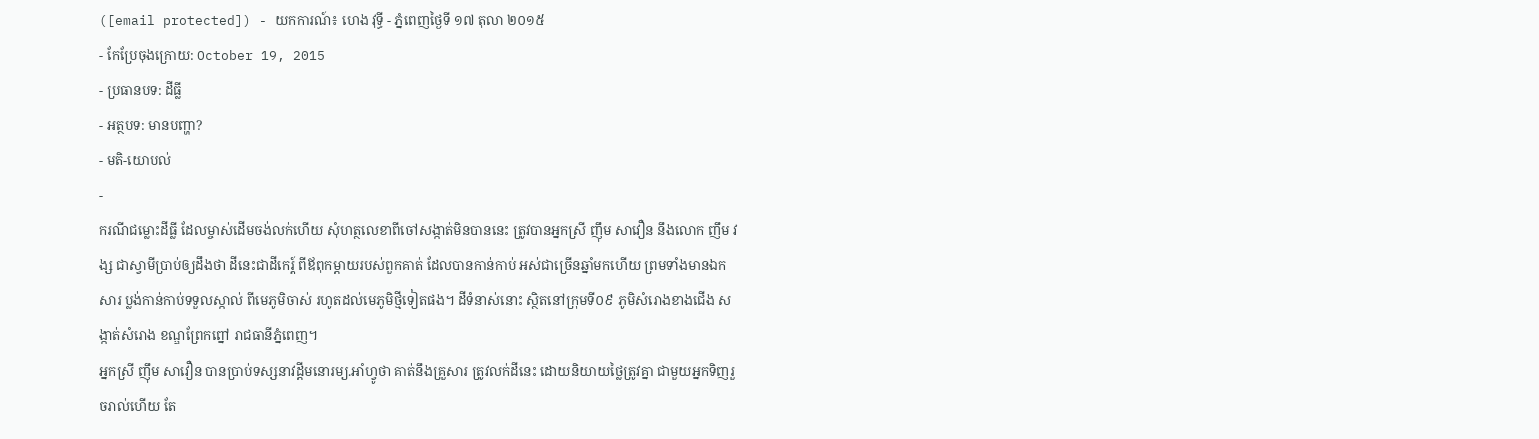([email protected]) - យកការណ៍៖ ហេង វុទ្ធី - ភ្នំពេញថ្ងៃទី ១៧ តុលា ២០១៥
- កែប្រែចុងក្រោយ: October 19, 2015
- ប្រធានបទ: ដីធ្លី
- អត្ថបទ: មានបញ្ហា?
- មតិ-យោបល់
-
ករណីជម្លោះដីធ្លី ដែលម្ចាស់ដើមចង់លក់ហើយ សុំហត្ថលេខាពីចៅសង្កាត់មិនបាននេះ ត្រូវបានអ្នកស្រី ញ៉ឹម សាវឿន នឹងលោក ញឹម វង្ស ជាស្វាមីប្រាប់ឲ្យដឹងថា ដីនេះជាដីកេរ្ត៍ ពីឪពុកម្តាយរបស់ពួកគាត់ ដែលបានកាន់កាប់ អស់ជាច្រើនឆ្នាំមកហើយ ព្រមទាំងមានឯកសារ ប្លង់កាន់កាប់ទទួលស្កាល់ ពីមេភូមិចាស់ រហូតដល់មេភូមិថ្មីទៀតផង។ ដីទំនាស់នោះ ស្ថិតនៅក្រុមទី០៩ ភូមិសំរោងខាងជើង សង្កាត់សំរោង ខណ្ឌព្រែកព្នៅ រាជធានីភ្នំពេញ។
អ្នកស្រី ញ៉ឹម សាវឿន បានប្រាប់ទស្សនាវដ្តីមនោរម្យ.អាំហ្វូថា គាត់នឹងគ្រួសារ ត្រូវលក់ដីនេះ ដោយនិយាយថ្លៃត្រូវគ្នា ជាមួយអ្នកទិញរួចរាល់ហើយ តែ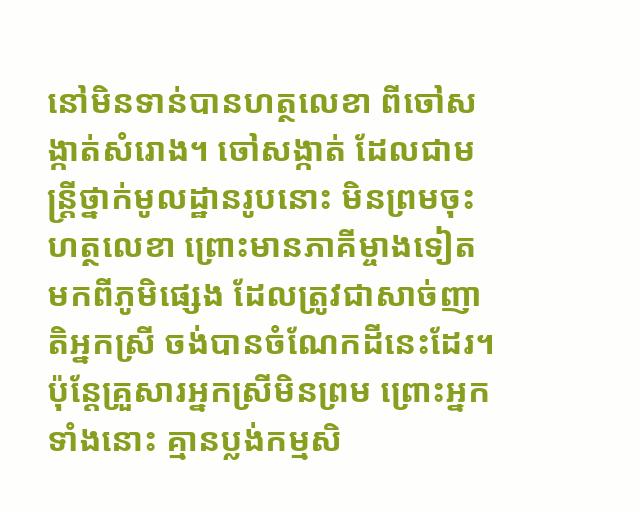នៅមិនទាន់បានហត្ថលេខា ពីចៅសង្កាត់សំរោង។ ចៅសង្កាត់ ដែលជាមន្ត្រីថ្នាក់មូលដ្ឋានរូបនោះ មិនព្រមចុះហត្ថលេខា ព្រោះមានភាគីម្ចាងទៀត មកពីភូមិផ្សេង ដែលត្រូវជាសាច់ញាតិអ្នកស្រី ចង់បានចំណែកដីនេះដែរ។ ប៉ុន្តែគ្រួសារអ្នកស្រីមិនព្រម ព្រោះអ្នកទាំងនោះ គ្មានប្លង់កម្មសិ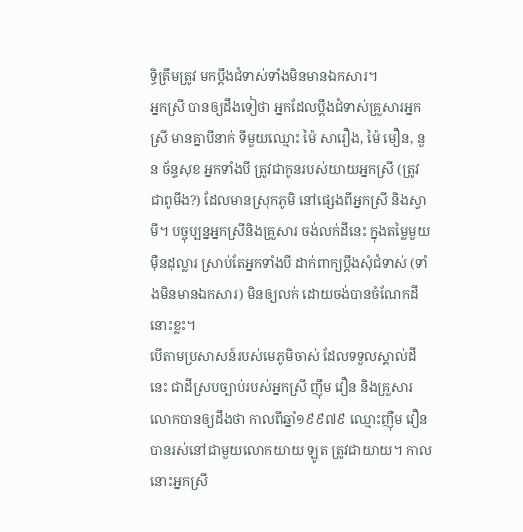ទ្ធិត្រឹមត្រូវ មកប្តឹងជំទាស់ទាំងមិនមានឯកសារ។
អ្នកស្រី បានឲ្យដឹងទៀថា អ្នកដែលប្តឹងជំទាស់គ្រួសារអ្នកស្រី មានគ្នាបីនាក់ ទីមួយឈ្មោះ ម៉ៃ សារឿង, ម៉ៃ មឿន, នួន ច័ន្ទសុខ អ្នកទាំងបី ត្រូវជាកូនរបស់យាយអ្នកស្រី (ត្រូវជាពូមីង?) ដែលមានស្រុកភូមិ នៅផ្សេងពីអ្នកស្រី និងស្វាមី។ បច្ចុប្បន្នអ្នកស្រីនិងគ្រួសារ ចង់លក់ដីនេះ ក្នុងតម្លៃមួយម៉ឺនដុល្លារ ស្រាប់តែអ្នកទាំងបី ដាក់ពាក្យប្តឹងសុំជំទាស់ (ទាំងមិនមានឯកសារ) មិនឲ្យលក់ ដោយចង់បានចំណែកដីនោះខ្លះ។
បើតាមប្រសាសន៍របស់មេភូមិចាស់ ដែលទទួលស្គាល់ដីនេះ ជាដីស្របច្បាប់របស់អ្នកស្រី ញ៉ឹម វឿន និងគ្រួសារ លោកបានឲ្យដឹងថា កាលពីឆ្នាំ១៩៩៧៩ ឈ្មោះញ៉ឺម វឿន បានរស់នៅជាមួយលោកយាយ ឡូត ត្រូវជាយាយ។ កាលនោះអ្នកស្រី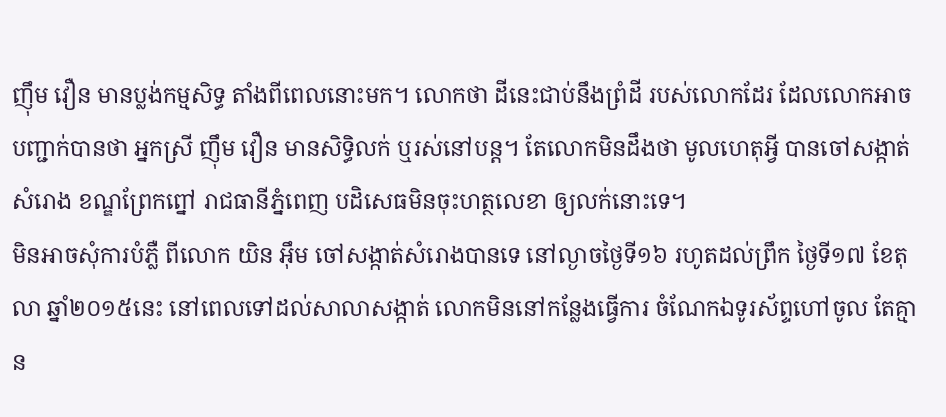ញ៉ឹម វឿន មានប្លង់កម្មសិទ្ធ តាំងពីពេលនោះមក។ លោកថា ដីនេះជាប់នឹងព្រំដី របស់លោកដែរ ដែលលោកអាចបញ្ជាក់បានថា អ្នកស្រី ញ៉ឹម វឿន មានសិទ្ធិលក់ ឬរស់នៅបន្ត។ តែលោកមិនដឹងថា មូលហេតុអ្វី បានចៅសង្កាត់សំរោង ខណ្ឌព្រែកព្នៅ រាជធានីភ្នំពេញ បដិសេធមិនចុះហត្ថលេខា ឲ្យលក់នោះទេ។
មិនអាចសុំការបំភ្លឺ ពីលោក យិន អ៊ឹម ចៅសង្កាត់សំរោងបានទេ នៅល្ងាចថ្ងៃទី១៦ រហូតដល់ព្រឹក ថ្ងៃទី១៧ ខែតុលា ឆ្នាំ២០១៥នេះ នៅពេលទៅដល់សាលាសង្កាត់ លោកមិននៅកន្លែងធ្វើការ ចំណែកឯទូរស័ព្ទហៅចូល តែគ្មាន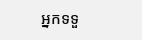អ្នកទទួ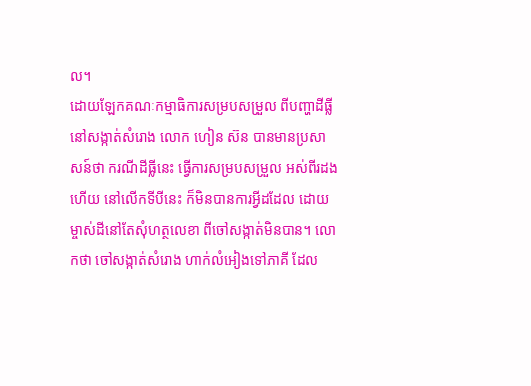ល។
ដោយឡែកគណៈកម្មាធិការសម្របសម្រួល ពីបញ្ហាដីធ្លីនៅសង្កាត់សំរោង លោក ហៀន ស៊ន បានមានប្រសាសន៍ថា ករណីដីធ្លីនេះ ធ្វើការសម្របសម្រួល អស់ពីរដងហើយ នៅលើកទីបីនេះ ក៏មិនបានការអ្វីដដែល ដោយម្ចាស់ដីនៅតែសុំហត្ថលេខា ពីចៅសង្កាត់មិនបាន។ លោកថា ចៅសង្កាត់សំរោង ហាក់លំអៀងទៅភាគី ដែល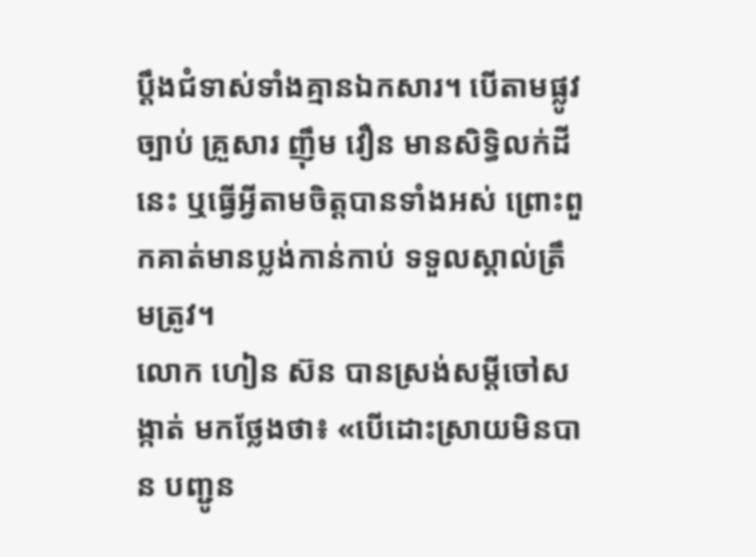ប្តឹងជំទាស់ទាំងគ្មានឯកសារ។ បើតាមផ្លូវច្បាប់ គ្រួសារ ញ៉ឹម វឿន មានសិទ្ធិលក់ដីនេះ ឬធ្វើអ្វីតាមចិត្តបានទាំងអស់ ព្រោះពួកគាត់មានប្លង់កាន់កាប់ ទទួលស្គាល់ត្រឹមត្រូវ។
លោក ហៀន ស៊ន បានស្រង់សម្ដីចៅសង្កាត់ មកថ្លែងថា៖ «បើដោះស្រាយមិនបាន បញ្ជូន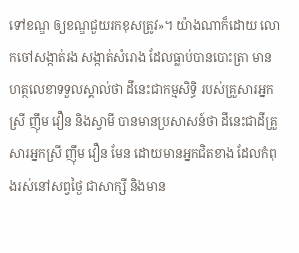ទៅខណ្ឌ ឲ្យខណ្ឌជួយរកខុសត្រូវ»។ យ៉ាងណាក៏ដោយ លោកចៅសង្កាត់រង សង្កាត់សំរោង ដែលធ្លាប់បានបោះត្រា មានហត្ថលេខាទទួលស្គាល់ថា ដីនេះជាកម្មសិទ្ធិ របស់គ្រួសារអ្នកស្រី ញ៉ឹម វឿន និងស្វាមី បានមានប្រសាសន៍ថា ដីនេះជាដីគ្រួសារអ្នកស្រី ញ៉ឹម វឿន មែន ដោយមានអ្នកជិតខាង ដែលកំពុងរស់នៅសព្វថ្ងៃ ជាសាក្សី និងមាន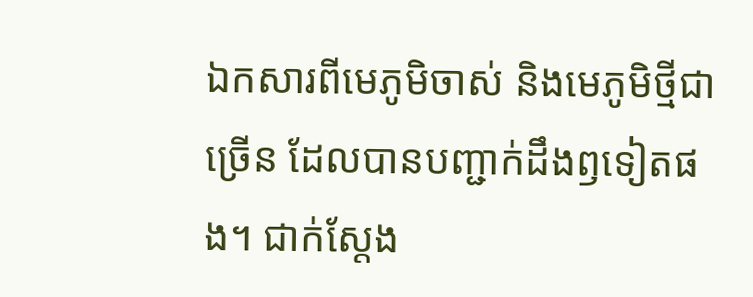ឯកសារពីមេភូមិចាស់ និងមេភូមិថ្មីជាច្រើន ដែលបានបញ្ជាក់ដឹងឭទៀតផង។ ជាក់ស្តែង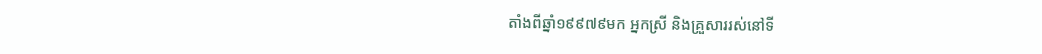តាំងពីឆ្នាំ១៩៩៧៩មក អ្នកស្រី និងគ្រួសាររស់នៅទី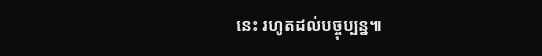នេះ រហូតដល់បច្ចុប្បន្ន៕